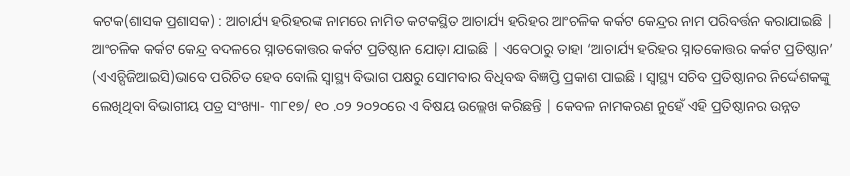କଟକ(ଶାସକ ପ୍ରଶାସକ) : ଆଚାର୍ଯ୍ୟ ହରିହରଙ୍କ ନାମରେ ନାମିତ କଟକସ୍ଥିତ ଆଚାର୍ଯ୍ୟ ହରିହର ଆଂଚଳିକ କର୍କଟ କେନ୍ଦ୍ରର ନାମ ପରିବର୍ତ୍ତନ କରାଯାଇଛି | ଆଂଚଳିକ କର୍କଟ କେନ୍ଦ୍ର ବଦଳରେ ସ୍ନାତକୋତ୍ତର କର୍କଟ ପ୍ରତିଷ୍ଠାନ ଯୋଡ଼ା ଯାଇଛି | ଏବେଠାରୁ ତାହା ‘ଆଚାର୍ଯ୍ୟ ହରିହର ସ୍ନାତକୋତ୍ତର କର୍କଟ ପ୍ରତିଷ୍ଠାନ’ (ଏଏଚ୍ପିଜିଆଇସି)ଭାବେ ପରିଚିତ ହେବ ବୋଲି ସ୍ବାସ୍ଥ୍ୟ ବିଭାଗ ପକ୍ଷରୁ ସୋମବାର ବିଧିବଦ୍ଧ ବିଜ୍ଞପ୍ତି ପ୍ରକାଶ ପାଇଛି । ସ୍ବାସ୍ଥ୍ୟ ସଚିବ ପ୍ରତିଷ୍ଠାନର ନିର୍ଦ୍ଦେଶକଙ୍କୁ ଲେଖିଥିବା ବିଭାଗୀୟ ପତ୍ର ସଂଖ୍ୟା- ୩୮୧୭/ ୧୦ .୦୨ ୨୦୨୦ରେ ଏ ବିଷୟ ଉଲ୍ଲେଖ କରିଛନ୍ତି | କେବଳ ନାମକରଣ ନୁହେଁ ଏହି ପ୍ରତିଷ୍ଠାନର ଉନ୍ନତ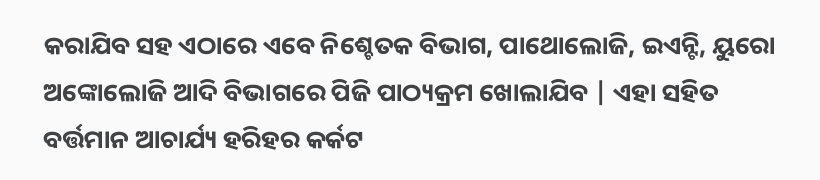କରାଯିବ ସହ ଏଠାରେ ଏବେ ନିଶ୍ଚେତକ ବିଭାଗ, ପାଥୋଲୋଜି, ଇଏନ୍ଟି, ୟୁରୋ ଅଙ୍କୋଲୋଜି ଆଦି ବିଭାଗରେ ପିଜି ପାଠ୍ୟକ୍ରମ ଖୋଲାଯିବ | ଏହା ସହିତ ବର୍ତ୍ତମାନ ଆଚାର୍ଯ୍ୟ ହରିହର କର୍କଟ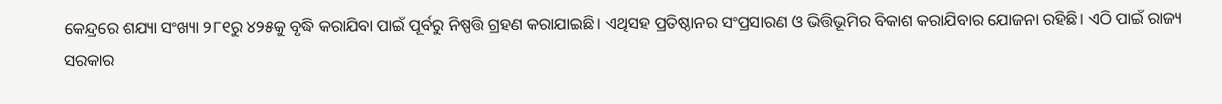କେନ୍ଦ୍ରରେ ଶଯ୍ୟା ସଂଖ୍ୟା ୨୮୧ରୁ ୪୨୫କୁ ବୃଦ୍ଧି କରାଯିବା ପାଇଁ ପୂର୍ବରୁ ନିଷ୍ପତ୍ତି ଗ୍ରହଣ କରାଯାଇଛି। ଏଥିସହ ପ୍ରତିଷ୍ଠାନର ସଂପ୍ରସାରଣ ଓ ଭିତ୍ତିଭୂମିର ବିକାଶ କରାଯିବାର ଯୋଜନା ରହିଛି। ଏଠି ପାଇଁ ରାଜ୍ୟ ସରକାର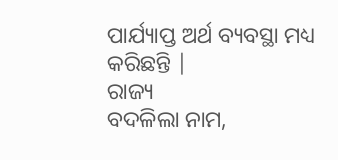ପାର୍ଯ୍ୟାପ୍ତ ଅର୍ଥ ବ୍ୟବସ୍ଥା ମଧ୍ୟ କରିଛନ୍ତି |
ରାଜ୍ୟ
ବଦଳିଲା ନାମ,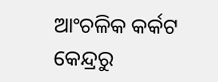ଆଂଚଳିକ କର୍କଟ କେନ୍ଦ୍ରରୁ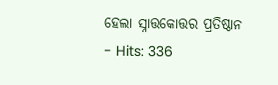ହେଲା ସ୍ନାତ୍ତକୋତ୍ତର ପ୍ରତିଷ୍ଠାନ
- Hits: 336